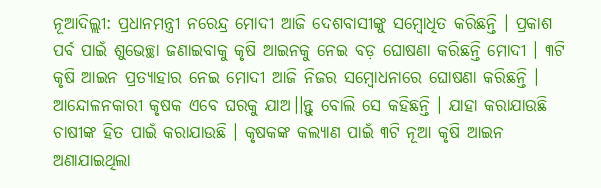ନୂଆଦିଲ୍ଲୀ: ପ୍ରଧାନମନ୍ତ୍ରୀ ନରେନ୍ଦ୍ର ମୋଦୀ ଆଜି ଦେଶବାସୀଙ୍କୁ ସମ୍ବୋଧିତ କରିଛନ୍ତି । ପ୍ରକାଶ ପର୍ବ ପାଇଁ ଶୁଭେଚ୍ଛା ଜଣାଇବାକୁ କୃଷି ଆଇନକୁ ନେଇ ବଡ଼ ଘୋଷଣା କରିଛନ୍ତି ମୋଦୀ । ୩ଟି କୃଷି ଆଇନ ପ୍ରତ୍ୟାହାର ନେଇ ମୋଦୀ ଆଜି ନିଜର ସମ୍ବୋଧନାରେ ଘୋଷଣା କରିଛନ୍ତି । ଆନ୍ଦୋଳନକାରୀ କୃଷକ ଏବେ ଘରକୁ ଯାଅ।।ନ୍ତୁ ବୋଲି ସେ କହିଛନ୍ତି । ଯାହା କରାଯାଉଛି ଚାଷୀଙ୍କ ହିତ ପାଇଁ କରାଯାଉଛି । କୃଷକଙ୍କ କଲ୍ୟାଣ ପାଇଁ ୩ଟି ନୂଆ କୃଷି ଆଇନ ଅଣାଯାଇଥିଲା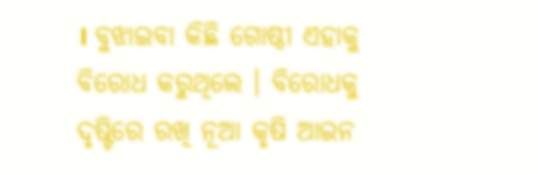। ବୁଝାଇବା କିଛି ଗୋଷ୍ଠୀ ଏହାକୁ ବିରୋଧ କରୁଥିଲେ । ବିରୋଧକୁ ଦୃଷ୍ଟିରେ ରଖି ନୂଆ କୃଷି ଆଇନ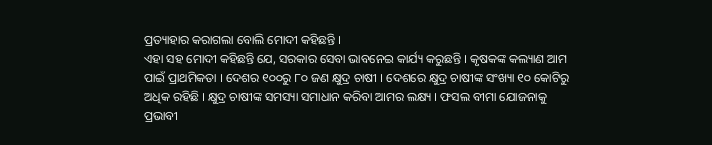ପ୍ରତ୍ୟାହାର କରାଗଲା ବୋଲି ମୋଦୀ କହିଛନ୍ତି ।
ଏହା ସହ ମୋଦୀ କହିଛନ୍ତି ଯେ, ସରକାର ସେବା ଭାବନେଇ କାର୍ଯ୍ୟ କରୁଛନ୍ତି । କୃଷକଙ୍କ କଲ୍ୟାଣ ଆମ ପାଇଁ ପ୍ରାଥମିକତା । ଦେଶର ୧୦୦ରୁ ୮୦ ଜଣ କ୍ଷୁଦ୍ର ଚାଷୀ । ଦେଶରେ କ୍ଷୁଦ୍ର ଚାଷୀଙ୍କ ସଂଖ୍ୟା ୧୦ କୋଟିରୁ ଅଧିକ ରହିଛି । କ୍ଷୁଦ୍ର ଚାଷୀଙ୍କ ସମସ୍ୟା ସମାଧାନ କରିବା ଆମର ଲକ୍ଷ୍ୟ । ଫସଲ ବୀମା ଯୋଜନାକୁ ପ୍ରଭାବୀ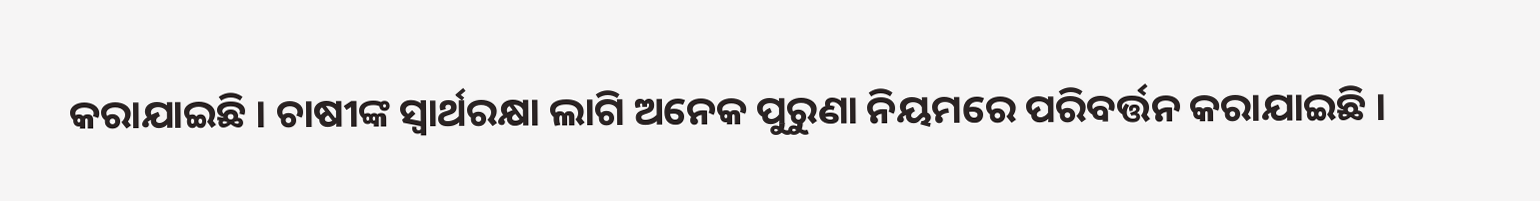କରାଯାଇଛି । ଚାଷୀଙ୍କ ସ୍ୱାର୍ଥରକ୍ଷା ଲାଗି ଅନେକ ପୁରୁଣା ନିୟମରେ ପରିବର୍ତ୍ତନ କରାଯାଇଛି ।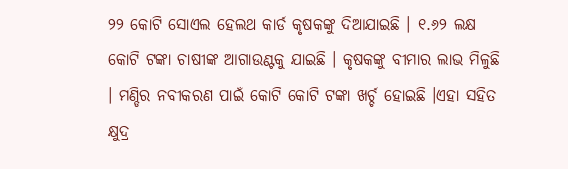୨୨ କୋଟି ସୋଏଲ ହେଲଥ କାର୍ଡ କୃଷକଙ୍କୁ ଦିଆଯାଇଛି । ୧.୬୨ ଲକ୍ଷ କୋଟି ଟଙ୍କା ଚାଷୀଙ୍କ ଆଗାଉଣ୍ଟକୁ ଯାଇଛି । କୃଷକଙ୍କୁ ବୀମାର ଲାଭ ମିଳୁଛି । ମଣ୍ଡିର ନବୀକରଣ ପାଇଁ କୋଟି କୋଟି ଟଙ୍କା ଖର୍ଚ୍ଚ ହୋଇଛି ।ଏହା ସହିତ କ୍ଷୁଦ୍ର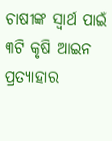ଚାଷୀଙ୍କ ସ୍ୱାର୍ଥ ପାଇଁ ୩ଟି କୃଷି ଆଇନ ପ୍ରତ୍ୟାହାର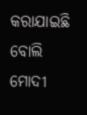କରାଯାଇଛି ବୋଲି ମୋଦୀ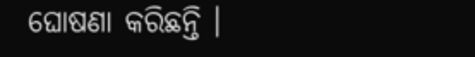ଘୋଷଣା କରିଛନ୍ତି ।